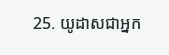25. យូដាសជាអ្នក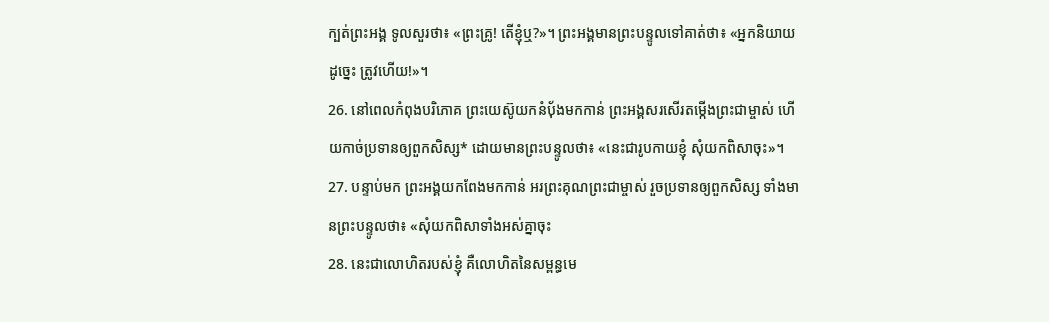ក្បត់ព្រះអង្គ ទូលសួរថា៖ «ព្រះគ្រូ! តើខ្ញុំឬ?»។ ព្រះអង្គមានព្រះបន្ទូលទៅគាត់ថា៖ «អ្នកនិយាយដូច្នេះ ត្រូវហើយ!»។
26. នៅពេលកំពុងបរិភោគ ព្រះយេស៊ូយកនំប៉័ងមកកាន់ ព្រះអង្គសរសើរតម្កើងព្រះជាម្ចាស់ ហើយកាច់ប្រទានឲ្យពួកសិស្ស* ដោយមានព្រះបន្ទូលថា៖ «នេះជារូបកាយខ្ញុំ សុំយកពិសាចុះ»។
27. បន្ទាប់មក ព្រះអង្គយកពែងមកកាន់ អរព្រះគុណព្រះជាម្ចាស់ រួចប្រទានឲ្យពួកសិស្ស ទាំងមានព្រះបន្ទូលថា៖ «សុំយកពិសាទាំងអស់គ្នាចុះ
28. នេះជាលោហិតរបស់ខ្ញុំ គឺលោហិតនៃសម្ពន្ធមេ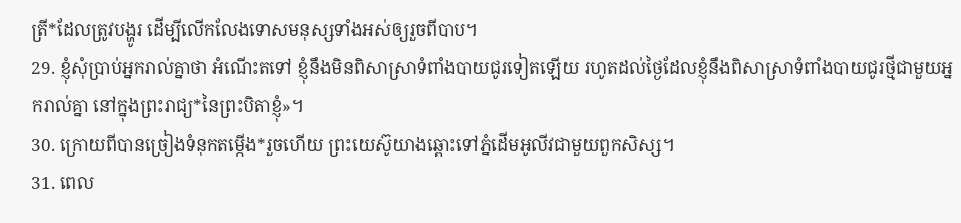ត្រី*ដែលត្រូវបង្ហូរ ដើម្បីលើកលែងទោសមនុស្សទាំងអស់ឲ្យរួចពីបាប។
29. ខ្ញុំសុំប្រាប់អ្នករាល់គ្នាថា អំណើះតទៅ ខ្ញុំនឹងមិនពិសាស្រាទំពាំងបាយជូរទៀតឡើយ រហូតដល់ថ្ងៃដែលខ្ញុំនឹងពិសាស្រាទំពាំងបាយជូរថ្មីជាមួយអ្នករាល់គ្នា នៅក្នុងព្រះរាជ្យ*នៃព្រះបិតាខ្ញុំ»។
30. ក្រោយពីបានច្រៀងទំនុកតម្កើង*រួចហើយ ព្រះយេស៊ូយាងឆ្ពោះទៅភ្នំដើមអូលីវជាមួយពួកសិស្ស។
31. ពេល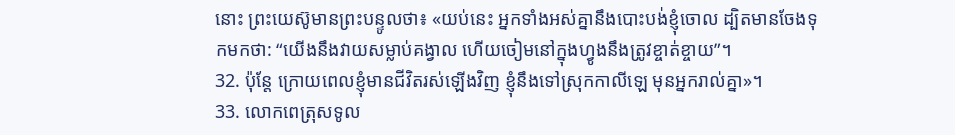នោះ ព្រះយេស៊ូមានព្រះបន្ទូលថា៖ «យប់នេះ អ្នកទាំងអស់គ្នានឹងបោះបង់ខ្ញុំចោល ដ្បិតមានចែងទុកមកថា: “យើងនឹងវាយសម្លាប់គង្វាល ហើយចៀមនៅក្នុងហ្វូងនឹងត្រូវខ្ចាត់ខ្ចាយ”។
32. ប៉ុន្តែ ក្រោយពេលខ្ញុំមានជីវិតរស់ឡើងវិញ ខ្ញុំនឹងទៅស្រុកកាលីឡេ មុនអ្នករាល់គ្នា»។
33. លោកពេត្រុសទូល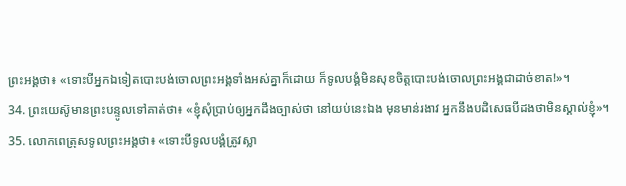ព្រះអង្គថា៖ «ទោះបីអ្នកឯទៀតបោះបង់ចោលព្រះអង្គទាំងអស់គ្នាក៏ដោយ ក៏ទូលបង្គំមិនសុខចិត្តបោះបង់ចោលព្រះអង្គជាដាច់ខាត!»។
34. ព្រះយេស៊ូមានព្រះបន្ទូលទៅគាត់ថា៖ «ខ្ញុំសុំប្រាប់ឲ្យអ្នកដឹងច្បាស់ថា នៅយប់នេះឯង មុនមាន់រងាវ អ្នកនឹងបដិសេធបីដងថាមិនស្គាល់ខ្ញុំ»។
35. លោកពេត្រុសទូលព្រះអង្គថា៖ «ទោះបីទូលបង្គំត្រូវស្លា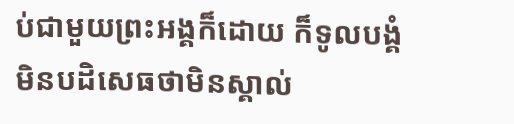ប់ជាមួយព្រះអង្គក៏ដោយ ក៏ទូលបង្គំមិនបដិសេធថាមិនស្គាល់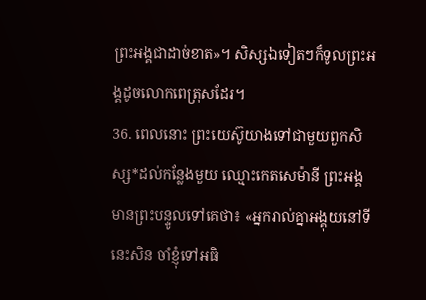ព្រះអង្គជាដាច់ខាត»។ សិស្សឯទៀតៗក៏ទូលព្រះអង្គដូចលោកពេត្រុសដែរ។
36. ពេលនោះ ព្រះយេស៊ូយាងទៅជាមួយពួកសិស្ស*ដល់កន្លែងមួយ ឈ្មោះកេតសេម៉ានី ព្រះអង្គមានព្រះបន្ទូលទៅគេថា៖ «អ្នករាល់គ្នាអង្គុយនៅទីនេះសិន ចាំខ្ញុំទៅអធិ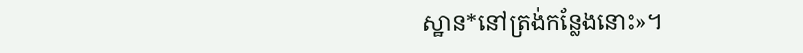ស្ឋាន*នៅត្រង់កន្លែងនោះ»។